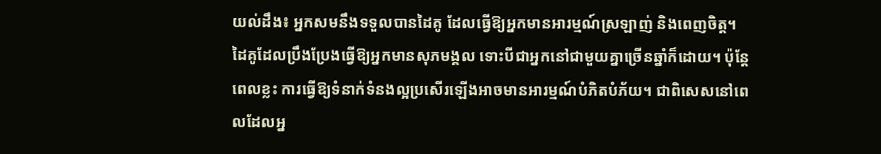យល់ដឹង៖ អ្នកសមនឹងទទួលបានដៃគូ ដែលធ្វើឱ្យអ្នកមានអារម្មណ៍ស្រឡាញ់ និងពេញចិត្ត។ ដៃគូដែលប្រឹងប្រែងធ្វើឱ្យអ្នកមានសុភមង្គល ទោះបីជាអ្នកនៅជាមួយគ្នាច្រើនឆ្នាំក៏ដោយ។ ប៉ុន្តែពេលខ្លះ ការធ្វើឱ្យទំនាក់ទំនងល្អប្រសើរឡើងអាចមានអារម្មណ៍បំភិតបំភ័យ។ ជាពិសេសនៅពេលដែលអ្ន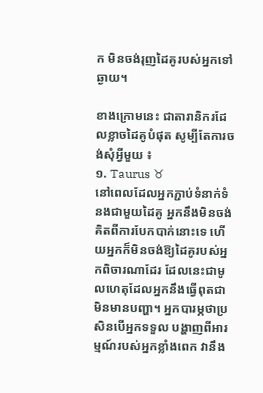ក មិនចង់រុញដៃគូរបស់អ្នកទៅឆ្ងាយ។

ខាងក្រោមនេះ ជាតារានិករដែលខ្លាចដៃគូបំផុត សូម្បីតែការចង់សុំអ្វីមួយ ៖
១. Taurus ♉
នៅពេលដែលអ្នកភ្ជាប់ទំនាក់ទំនងជាមួយដៃគូ អ្នកនឹងមិនចង់គិតពីការបែកបាក់នោះទេ ហើយអ្នកក៏មិនចង់ឱ្យដៃគូរបស់អ្នកពិចារណាដែរ ដែលនេះជាមូលហេតុដែលអ្នកនឹងធ្វើពុតជាមិនមានបញ្ហា។ អ្នកបារម្ភថាប្រសិនបើអ្នកទទួល បង្ហាញពីអារម្មណ៍របស់អ្នកខ្លាំងពេក វានឹង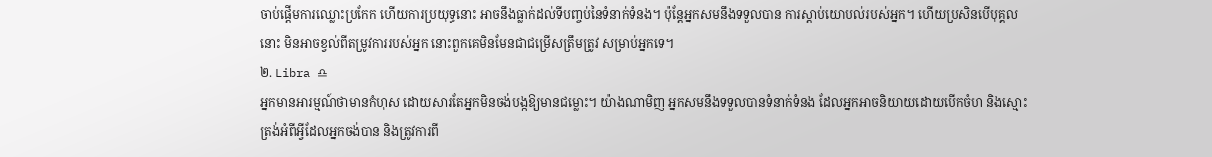ចាប់ផ្តើមការឈ្លោះប្រកែក ហើយការប្រយុទ្ធនោះ អាចនឹងធ្លាក់ដល់ទីបញ្ចប់នៃទំនាក់ទំនង។ ប៉ុន្តែអ្នកសមនឹងទទួលបាន ការស្តាប់យោបល់របស់អ្នក។ ហើយប្រសិនបើបុគ្គលនោះ មិនអាចខ្វល់ពីតម្រូវការរបស់អ្នក នោះពួកគេមិនមែនជាជម្រើសត្រឹមត្រូវ សម្រាប់អ្នកទេ។
២. Libra ♎
អ្នកមានអារម្មណ៍ថាមានកំហុស ដោយសារតែអ្នកមិនចង់បង្កឱ្យមានជម្លោះ។ យ៉ាងណាមិញ អ្នកសមនឹងទទួលបានទំនាក់ទំនង ដែលអ្នកអាចនិយាយដោយបើកចំហ និងស្មោះត្រង់អំពីអ្វីដែលអ្នកចង់បាន និងត្រូវការពី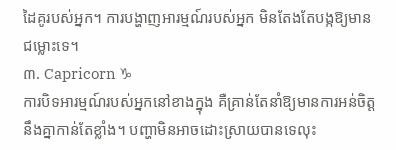ដៃគូរបស់អ្នក។ ការបង្ហាញអារម្មណ៍របស់អ្នក មិនតែងតែបង្កឱ្យមានជម្លោះទេ។
៣. Capricorn ♑
ការបិទអារម្មណ៍របស់អ្នកនៅខាងក្នុង គឺគ្រាន់តែនាំឱ្យមានការអន់ចិត្តនឹងគ្នាកាន់តែខ្លាំង។ បញ្ហាមិនអាចដោះស្រាយបានទេលុះ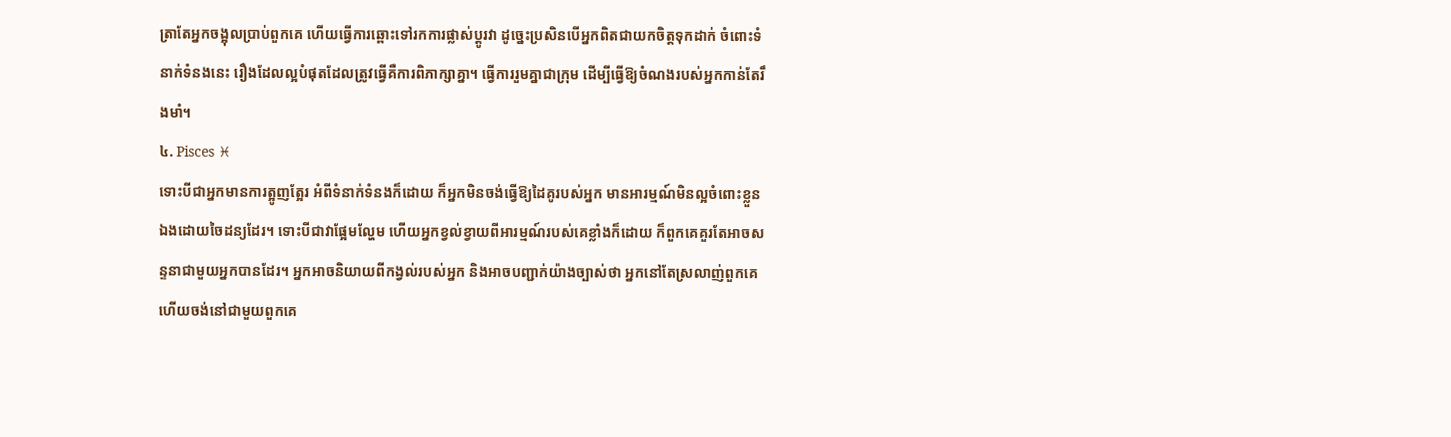ត្រាតែអ្នកចង្អុលប្រាប់ពួកគេ ហើយធ្វើការឆ្ពោះទៅរកការផ្លាស់ប្តូរវា ដូច្នេះប្រសិនបើអ្នកពិតជាយកចិត្តទុកដាក់ ចំពោះទំនាក់ទំនងនេះ រឿងដែលល្អបំផុតដែលត្រូវធ្វើគឺការពិភាក្សាគ្នា។ ធ្វើការរួមគ្នាជាក្រុម ដើម្បីធ្វើឱ្យចំណងរបស់អ្នកកាន់តែរឹងមាំ។
៤. Pisces ♓
ទោះបីជាអ្នកមានការត្អូញត្អែរ អំពីទំនាក់ទំនងក៏ដោយ ក៏អ្នកមិនចង់ធ្វើឱ្យដៃគូរបស់អ្នក មានអារម្មណ៍មិនល្អចំពោះខ្លួនឯងដោយចៃដន្យដែរ។ ទោះបីជាវាផ្អែមល្ហែម ហើយអ្នកខ្វល់ខ្វាយពីអារម្មណ៍របស់គេខ្លាំងក៏ដោយ ក៏ពួកគេគួរតែអាចសន្ទនាជាមួយអ្នកបានដែរ។ អ្នកអាចនិយាយពីកង្វល់របស់អ្នក និងអាចបញ្ជាក់យ៉ាងច្បាស់ថា អ្នកនៅតែស្រលាញ់ពួកគេ ហើយចង់នៅជាមួយពួកគេ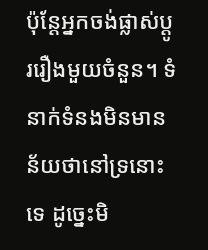ប៉ុន្តែអ្នកចង់ផ្លាស់ប្តូររឿងមួយចំនួន។ ទំនាក់ទំនងមិនមានន័យថានៅទ្រនោះទេ ដូច្នេះមិ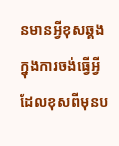នមានអ្វីខុសឆ្គង ក្នុងការចង់ធ្វើអ្វីដែលខុសពីមុនប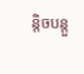ន្តិចបន្តួ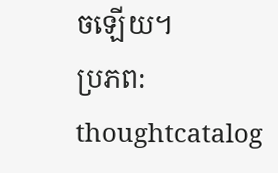ចឡើយ។
ប្រភព: thoughtcatalog